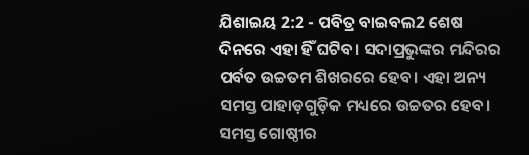ଯିଶାଇୟ 2:2 - ପବିତ୍ର ବାଇବଲ2 ଶେଷ ଦିନରେ ଏହା ହିଁ ଘଟିବ। ସଦାପ୍ରଭୁଙ୍କର ମନ୍ଦିରର ପର୍ବତ ଉଚ୍ଚତମ ଶିଖରରେ ହେବ। ଏହା ଅନ୍ୟ ସମସ୍ତ ପାହାଡ଼ଗୁଡ଼ିକ ମଧ୍ୟରେ ଉଚ୍ଚତର ହେବ। ସମସ୍ତ ଗୋଷ୍ଠୀର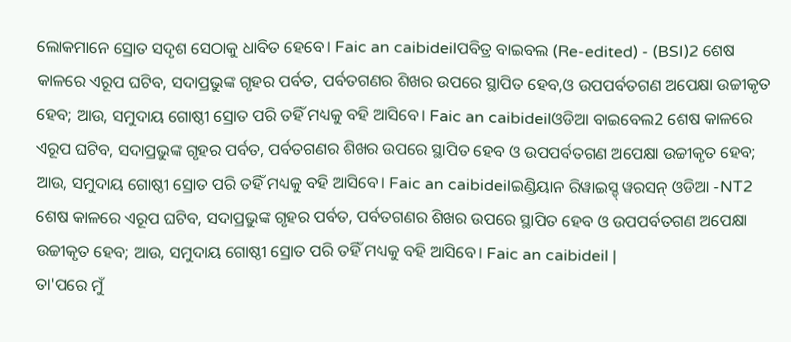ଲୋକମାନେ ସ୍ରୋତ ସଦୃଶ ସେଠାକୁ ଧାବିତ ହେବେ। Faic an caibideilପବିତ୍ର ବାଇବଲ (Re-edited) - (BSI)2 ଶେଷ କାଳରେ ଏରୂପ ଘଟିବ, ସଦାପ୍ରଭୁଙ୍କ ଗୃହର ପର୍ବତ, ପର୍ବତଗଣର ଶିଖର ଉପରେ ସ୍ଥାପିତ ହେବ,ଓ ଉପପର୍ବତଗଣ ଅପେକ୍ଷା ଉଚ୍ଚୀକୃତ ହେବ; ଆଉ, ସମୁଦାୟ ଗୋଷ୍ଠୀ ସ୍ରୋତ ପରି ତହିଁ ମଧ୍ୟକୁ ବହି ଆସିବେ। Faic an caibideilଓଡିଆ ବାଇବେଲ2 ଶେଷ କାଳରେ ଏରୂପ ଘଟିବ, ସଦାପ୍ରଭୁଙ୍କ ଗୃହର ପର୍ବତ, ପର୍ବତଗଣର ଶିଖର ଉପରେ ସ୍ଥାପିତ ହେବ ଓ ଉପପର୍ବତଗଣ ଅପେକ୍ଷା ଉଚ୍ଚୀକୃତ ହେବ; ଆଉ, ସମୁଦାୟ ଗୋଷ୍ଠୀ ସ୍ରୋତ ପରି ତହିଁ ମଧ୍ୟକୁ ବହି ଆସିବେ। Faic an caibideilଇଣ୍ଡିୟାନ ରିୱାଇସ୍ଡ୍ ୱରସନ୍ ଓଡିଆ -NT2 ଶେଷ କାଳରେ ଏରୂପ ଘଟିବ, ସଦାପ୍ରଭୁଙ୍କ ଗୃହର ପର୍ବତ, ପର୍ବତଗଣର ଶିଖର ଉପରେ ସ୍ଥାପିତ ହେବ ଓ ଉପପର୍ବତଗଣ ଅପେକ୍ଷା ଉଚ୍ଚୀକୃତ ହେବ; ଆଉ, ସମୁଦାୟ ଗୋଷ୍ଠୀ ସ୍ରୋତ ପରି ତହିଁ ମଧ୍ୟକୁ ବହି ଆସିବେ। Faic an caibideil |
ତା'ପରେ ମୁଁ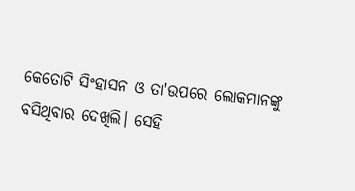କେତୋଟି ସିଂହାସନ ଓ ତା'ଉପରେ ଲୋକମାନଙ୍କୁ ବସିଥିବାର ଦେଖିଲି। ସେହି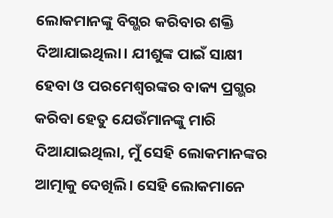ଲୋକମାନଙ୍କୁ ବିଗ୍ଭର କରିବାର ଶକ୍ତି ଦିଆଯାଇଥିଲା। ଯୀଶୁଙ୍କ ପାଇଁ ସାକ୍ଷୀ ହେବା ଓ ପରମେଶ୍ୱରଙ୍କର ବାକ୍ୟ ପ୍ରଗ୍ଭର କରିବା ହେତୁ ଯେଉଁମାନଙ୍କୁ ମାରି ଦିଆଯାଇଥିଲା, ମୁଁ ସେହି ଲୋକମାନଙ୍କର ଆତ୍ମାକୁ ଦେଖିଲି। ସେହି ଲୋକମାନେ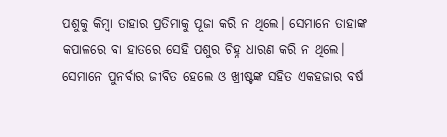ପଶୁକୁ କିମ୍ବା ତାହାର ପ୍ରତିମାକୁ ପୂଜା କରି ନ ଥିଲେ। ସେମାନେ ତାହାଙ୍କ କପାଳରେ ବା ହାତରେ ସେହି ପଶୁର ଚିହ୍ନ ଧାରଣ କରି ନ ଥିଲେ। ସେମାନେ ପୁନର୍ବାର ଜୀବିତ ହେଲେ ଓ ଖ୍ରୀଷ୍ଟଙ୍କ ସହିତ ଏକହଜାର ବର୍ଷ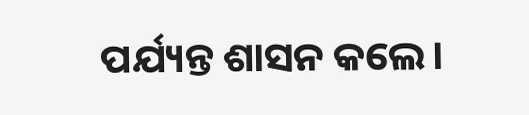ପର୍ଯ୍ୟନ୍ତ ଶାସନ କଲେ।